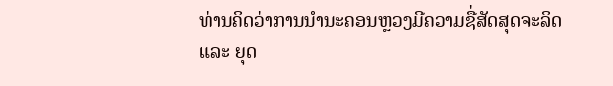ທ່ານຄິດວ່າການນຳນະຄອນຫຼວງມີຄວາມຊື່ສັດສຸດຈະລິດ ແລະ ຍຸດ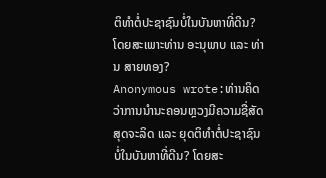ຕິທຳຕໍ່ປະຊາຊົນບໍ່ໃນບັນຫາທີ່ດີນ? ໂດຍສະເພາະທ່ານ ອະນຸພາບ ແລະ ທ່ານ ສາຍທອງ?
Anonymous wrote:ທ່ານຄິດວ່າການນຳນະຄອນຫຼວງມີຄວາມຊື່ສັດສຸດຈະລິດ ແລະ ຍຸດຕິທຳຕໍ່ປະຊາຊົນບໍ່ໃນບັນຫາທີ່ດີນ? ໂດຍສະ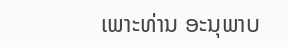ເພາະທ່ານ ອະນຸພາບ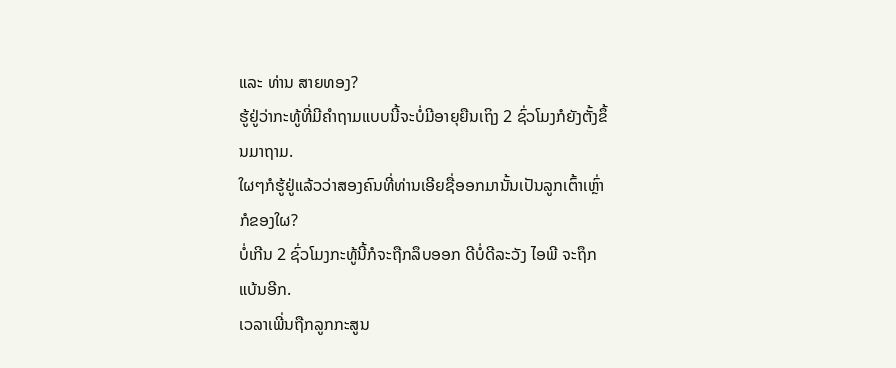ແລະ ທ່ານ ສາຍທອງ?
ຮູ້ຢູ່ວ່າກະທູ້ທີ່ມີຄຳຖາມແບບນີ້ຈະບໍ່ມີອາຍຸຍືນເຖິງ 2 ຊົ່ວໂມງກໍຍັງຕັ້ງຂຶ້ນມາຖາມ.
ໃຜໆກໍຮູ້ຢູ່ແລ້ວວ່າສອງຄົນທີ່ທ່ານເອີຍຊື່ອອກມານັ້ນເປັນລູກເຕົ້າເຫຼົ່າກໍຂອງໃຜ?
ບໍ່ເກີນ 2 ຊົ່ວໂມງກະທູ້ນີ້ກໍຈະຖືກລຶບອອກ ດີບໍ່ດີລະວັງ ໄອພີ ຈະຖຶກແບ້ນອີກ.
ເວລາເພີ່ນຖືກລູກກະສູນ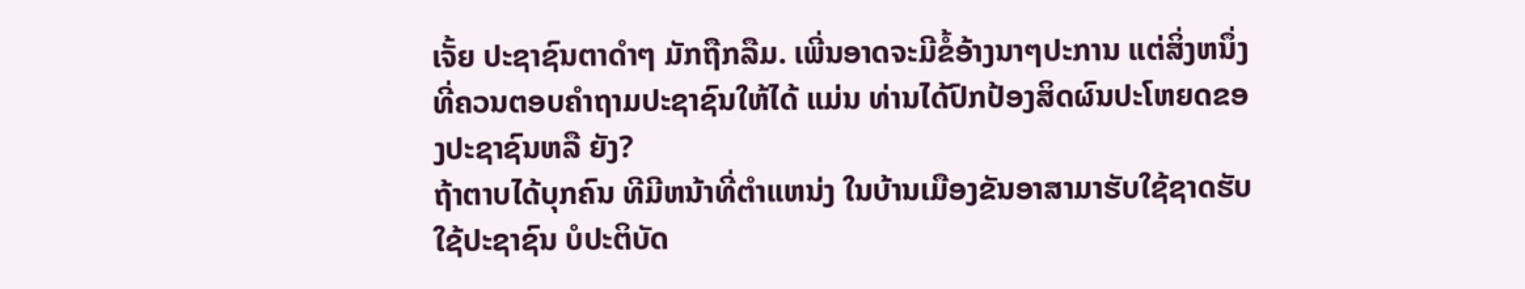ເຈັ້ຍ ປະຊາຊົນຕາດຳໆ ມັກຖືກລືມ. ເພີ່ນອາດຈະມີຂໍ້ອ້າງນາໆປະການ ແຕ່ສິ່ງຫນຶ່ງທີ່ຄວນຕອບຄຳຖາມປະຊາຊົນໃຫ້ໄດ້ ແມ່ນ ທ່ານໄດ້ປົກປ້ອງສິດຜົນປະໂຫຍດຂອງປະຊາຊົນຫລື ຍັງ?
ຖ້າຕາບໄດ້ບຸກຄົນ ທີມີຫນ້າທີ່ຕຳແຫນ່ງ ໃນບ້ານເມືອງຂັນອາສາມາຮັບໃຊ້ຊາດຮັບໃຊ້ປະຊາຊົນ ບໍປະຕິບັດ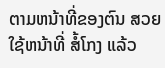ຕາມຫນ້າທີ່ຂອງຕົນ ສວຍໃຊ້ຫນ້າທີ່ ສໍ້ໂກງ ແລ້ວ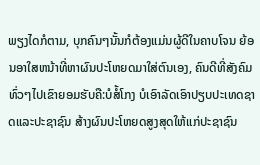ພຽງໄດກໍຕາມ, ບຸກຄົນໆນັ້ນກໍຕ້ອງແມ່ນຜູ້ດີໃນຄາບໂຈນ ຍ້ອນອາໃສຫນ້າທີ່ຫາຜົນປະໂຫຍດມາໃສ່ຕົນເອງ, ຄົນດີທີ່ສັງຄົມທົ່ວໆໄປເຂົາຍອມຮັບຄື:ບໍສໍ້ໂກງ ບໍເອົາລັດເອົາປຽບປະເທດຊາດແລະປະຊາຊົນ ສ້າງຜົນປະໂຫຍດສູງສຸດໃຫ້ແກ່ປະຊາຊົນ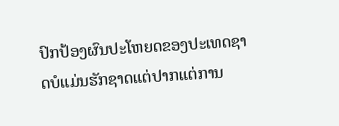ປົກປ້ອງຜົນປະໂຫຍດຂອງປະເທດຊາດບໍແມ່ນຮັກຊາດແຕ່ປາກແຕ່ການ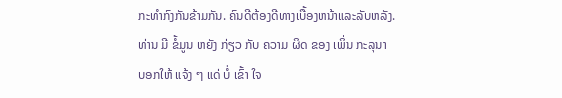ກະທຳກົງກັນຂ້າມກັນ. ຄົນດີຕ້ອງດີທາງເບື້ອງຫນ້າແລະລັບຫລັງ.
ທ່ານ ມີ ຂໍ້ມູນ ຫຍັງ ກ່ຽວ ກັບ ຄວາມ ຜິດ ຂອງ ເພິ່ນ ກະລຸນາ
ບອກໃຫ້ ແຈ້ງ ໆ ແດ່ ບໍ່ ເຂົ້າ ໃຈ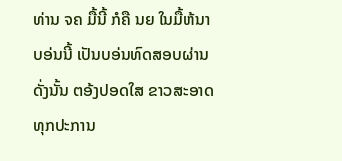ທ່ານ ຈຄ ມື້ນີ້ ກໍຄື ນຍ ໃນມື້ຫ້ນາ
ບອ່ນນີ້ ເປັນບອ່ນທົດສອບຜ່ານ
ດັ່ງນັ້ນ ຕອ້ງປອດໃສ ຂາວສະອາດ ທຸກປະການ